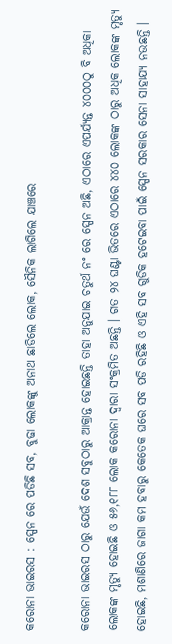କରୋନା ଭାଇରସ : ସ୍ପେନ ରେ ପଡିଛି ସବ, ବୁଢା ଲୋକଙ୍କୁ ଅନାଥ ଛାଡିଲେ ଲୋକ, ସୈନିକ ଲାଗିଲେ ଯାଞ୍ଚରେ

କରୋନା ଭାଇରସ ଠାରୁ ଯେଉଁ ଦେଶ ସବୁଠାରୁ ଆକ୍ରାନ୍ତ ହୋଇଛନ୍ତି ତାହା ଅନୁଯାଇ ଚତୁର୍ଥ ନଂ ରେ ସ୍ପେନ ଅଛି, ଏଠାରେ ଏପର୍ଯ୍ୟନ୍ତ ୪୦୦୦ଠୁ ବି ଅଧିକା ଲୋକଙ୍କ ମୃତ୍ୟୁ ହୋଇଛି ଓ ୫୬,୧୮୮ ଲୋକ କରୋନା ଦ୍ଵାରା ସଂକ୍ରମିତ ଅଛନ୍ତି । ଗତ ୨୪ ଘଣ୍ଟା ଭିତରେ ଏଠାରେ ୪୪୦ ଲୋକଙ୍କ ଠାରୁ ଅଧିକ ଲୋକଙ୍କ ମୃତ୍ୟୁ ହୋଇଛି, ମଶାଣିରେ ଜାଗା କମ ହବାରୁ କେତେକ ଘରେ ସବ ପଡି ରହିଛି ଓ ଏହି ସବ ଗୁଡିକ ହଟେଇବା ପାଇଁ ସ୍ପେନ ସରକାର ସେନା ସାହାଯ୍ୟ ନଉଛନ୍ତି ।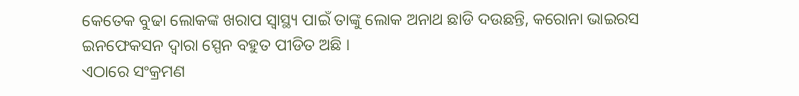କେତେକ ବୁଢା ଲୋକଙ୍କ ଖରାପ ସ୍ୱାସ୍ଥ୍ୟ ପାଇଁ ତାଙ୍କୁ ଲୋକ ଅନାଥ ଛାଡି ଦଉଛନ୍ତି, କରୋନା ଭାଇରସ ଇନଫେକସନ ଦ୍ଵାରା ସ୍ପେନ ବହୁତ ପୀଡିତ ଅଛି ।
ଏଠାରେ ସଂକ୍ରମଣ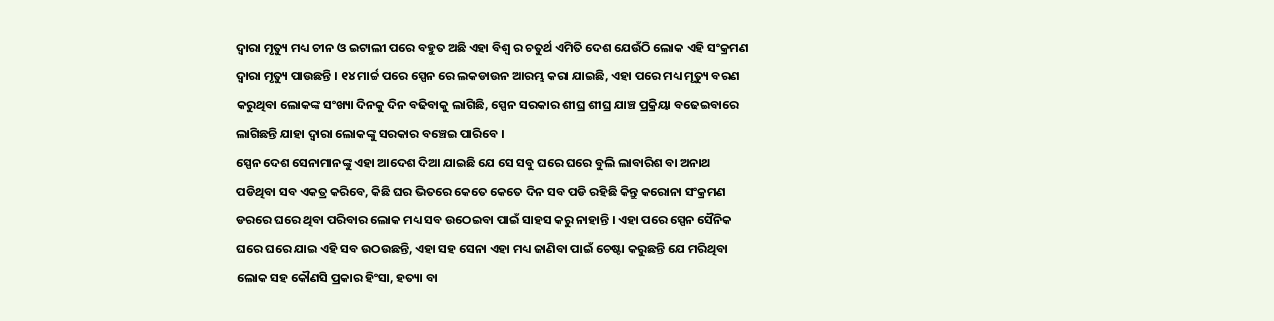ଦ୍ଵାରା ମୃତ୍ୟୁ ମଧ୍ୟ ଚୀନ ଓ ଇଟାଲୀ ପରେ ବହୁତ ଅଛି ଏହା ବିଶ୍ଵ ର ଚତୁର୍ଥ ଏମିତି ଦେଶ ଯେଉଁଠି ଲୋକ ଏହି ସଂକ୍ରମଣ ଦ୍ଵାରା ମୃତ୍ୟୁ ପାଉଛନ୍ତି । ୧୪ ମାର୍ଚ୍ଚ ପରେ ସ୍ପେନ ରେ ଲକଡାଉନ ଆରମ୍ଭ କରା ଯାଇଛି, ଏହା ପରେ ମଧ୍ୟ ମୃତ୍ୟୁ ବରଣ କରୁଥିବା ଲୋକଙ୍କ ସଂଖ୍ୟା ଦିନକୁ ଦିନ ବଢିବାକୁ ଲାଗିଛି, ସ୍ପେନ ସରକାର ଶୀଘ୍ର ଶୀଘ୍ର ଯାଞ୍ଚ ପ୍ରକ୍ରିୟା ବଢେଇବାରେ ଲାଗିଛନ୍ତି ଯାହା ଦ୍ଵାରା ଲୋକଙ୍କୁ ସରକାର ବଞ୍ଚେଇ ପାରିବେ ।
ସ୍ପେନ ଦେଶ ସେନାମାନଙ୍କୁ ଏହା ଆଦେଶ ଦିଆ ଯାଇଛି ଯେ ସେ ସବୁ ଘରେ ଘରେ ବୁଲି ଲାବାରିଶ ବା ଅନାଥ ପଡିଥିବା ସବ ଏକତ୍ର କରିବେ, କିଛି ଘର ଭିତରେ କେତେ କେତେ ଦିନ ସବ ପଡି ରହିଛି କିନ୍ତୁ କରୋନା ସଂକ୍ରମଣ ଡରରେ ଘରେ ଥିବା ପରିବାର ଲୋକ ମଧ୍ୟ ସବ ଉଠେଇବା ପାଇଁ ସାହସ କରୁ ନାହାନ୍ତି । ଏହା ପରେ ସ୍ପେନ ସୈନିକ ଘରେ ଘରେ ଯାଇ ଏହି ସବ ଉଠଉଛନ୍ତି, ଏହା ସହ ସେନା ଏହା ମଧ୍ୟ ଜାଣିବା ପାଇଁ ଚେଷ୍ଟା କରୁଛନ୍ତି ଯେ ମରିଥିବା ଲୋକ ସହ କୌଣସି ପ୍ରକାର ହିଂସା, ହତ୍ୟା ବା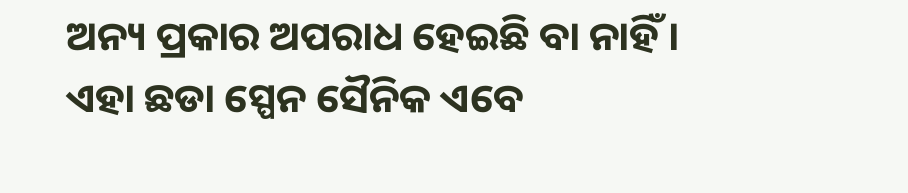ଅନ୍ୟ ପ୍ରକାର ଅପରାଧ ହେଇଛି ବା ନାହିଁ ।
ଏହା ଛଡା ସ୍ପେନ ସୈନିକ ଏବେ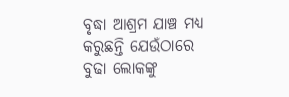ବୃଦ୍ଧା ଆଶ୍ରମ ଯାଞ୍ଚ ମଧ୍ୟ କରୁଛନ୍ତି ଯେଉଁଠାରେ ବୁଢା ଲୋକଙ୍କୁ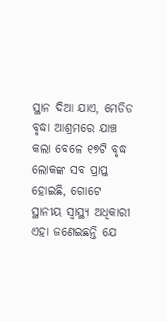ସ୍ଥାନ ଦିଆ ଯାଏ, ମେଡିଡ ବୃଦ୍ଧା ଆଶ୍ରମରେ ଯାଞ୍ଚ କଲା ବେଳେ ୧୭ଟି ବୃଦ୍ଧ ଲୋକଙ୍କ ସବ ପ୍ରାପ୍ତ ହୋଇଛି, ଗୋଟେ ସ୍ଥାନୀୟ ସ୍ୱାସ୍ଥ୍ୟ ଅଧିକାରୀ ଏହା ଜଣେଇଛନ୍ତି ଯେ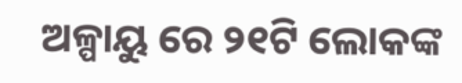ଅଳ୍ପାୟୁ ରେ ୨୧ଟି ଲୋକଙ୍କ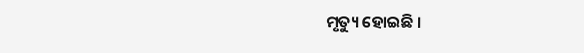ମୃତ୍ୟୁ ହୋଇଛି ।